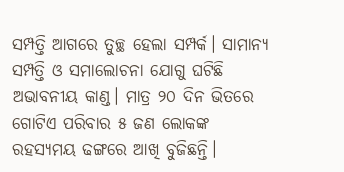ସମ୍ପତ୍ତି ଆଗରେ ତୁଚ୍ଛ ହେଲା ସମ୍ପର୍କ। ସାମାନ୍ୟ ସମ୍ପତ୍ତି ଓ ସମାଲୋଚନା ଯୋଗୁ ଘଟିଛି ଅଭାବନୀୟ କାଣ୍ଡ। ମାତ୍ର ୨୦ ଦିନ ଭିତରେ ଗୋଟିଏ ପରିବାର ୫ ଜଣ ଲୋକଙ୍କ ରହସ୍ୟମୟ ଢଙ୍ଗରେ ଆଖି ବୁଜିଛନ୍ତି।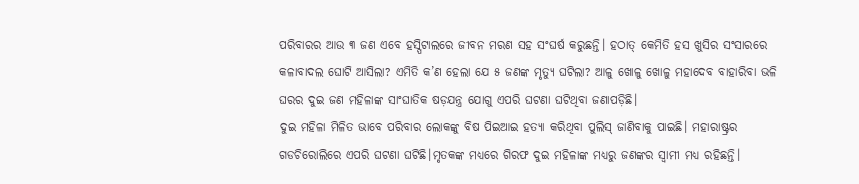ପରିବାରର ଆଉ ୩ ଜଣ ଏବେ ହସ୍ପିଟାଲରେ ଜୀବନ ମରଣ ସହ ସଂଘର୍ଷ କରୁଛନ୍ତି। ହଠାତ୍ କେମିତି ହସ ଖୁସିର ସଂସାରରେ କଳାବାଦଲ ଘୋଟି ଆସିଲା? ଏମିତି କ’ଣ ହେଲା ଯେ ୫ ଜଣଙ୍କ ମୃତ୍ୟୁ ଘଟିଲା? ଆଳୁ ଖୋଳୁ ଖୋଳୁ ମହାଦେବ ବାହାରିବା ଭଳି ଘରର ଦୁଇ ଜଣ ମହିଳାଙ୍କ ସାଂଘାତିକ ଷଡ଼ଯନ୍ତ୍ର ଯୋଗୁ ଏପରି ଘଟଣା ଘଟିଥିବା ଜଣାପଡ଼ିଛି।
ଦୁଇ ମହିଳା ମିଳିତ ଭାବେ ପରିବାର ଲୋକଙ୍କୁ ବିଷ ପିଇଆଇ ହତ୍ୟା କରିଥିବା ପୁଲିସ୍ ଜାଣିବାକୁ ପାଇଛି। ମହାରାଷ୍ଟ୍ରର ଗଡଚିରୋଲିରେ ଏପରି ଘଟଣା ଘଟିଛି।ମୃତକଙ୍କ ମଧ୍ୟରେ ଗିରଫ ଦୁଇ ମହିଳାଙ୍କ ମଧ୍ୟରୁ ଜଣଙ୍କର ସ୍ୱାମୀ ମଧ୍ୟ ରହିଛନ୍ତି।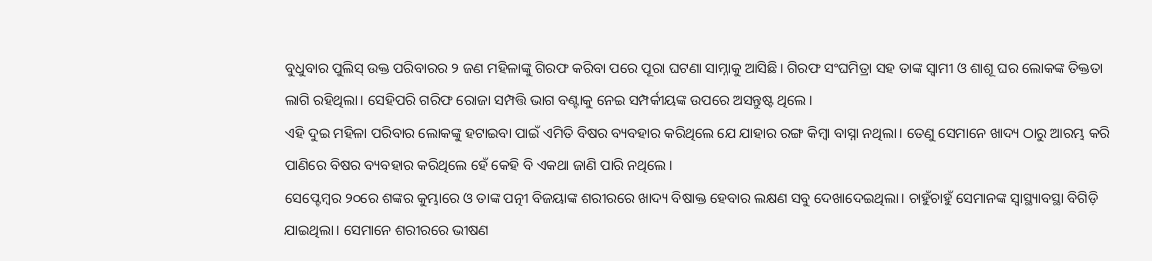ବୁଧୁବାର ପୁଲିସ୍ ଉକ୍ତ ପରିବାରର ୨ ଜଣ ମହିଳାଙ୍କୁ ଗିରଫ କରିବା ପରେ ପୂରା ଘଟଣା ସାମ୍ନାକୁ ଆସିଛି। ଗିରଫ ସଂଘମିତ୍ରା ସହ ତାଙ୍କ ସ୍ୱାମୀ ଓ ଶାଶୂ ଘର ଲୋକଙ୍କ ତିକ୍ତତା ଲାଗି ରହିଥିଲା। ସେହିପରି ଗରିଫ ରୋଜା ସମ୍ପତ୍ତି ଭାଗ ବଣ୍ଟାକୁ ନେଇ ସମ୍ପର୍କୀୟଙ୍କ ଉପରେ ଅସନ୍ତୁଷ୍ଟ ଥିଲେ।
ଏହି ଦୁଇ ମହିଳା ପରିବାର ଲୋକଙ୍କୁ ହଟାଇବା ପାଇଁ ଏମିତି ବିଷର ବ୍ୟବହାର କରିଥିଲେ ଯେ ଯାହାର ରଙ୍ଗ କିମ୍ବା ବାସ୍ନା ନଥିଲା। ତେଣୁ ସେମାନେ ଖାଦ୍ୟ ଠାରୁ ଆରମ୍ଭ କରି ପାଣିରେ ବିଷର ବ୍ୟବହାର କରିଥିଲେ ହେଁ କେହି ବି ଏକଥା ଜାଣି ପାରି ନଥିଲେ।
ସେପ୍ଟେମ୍ବର ୨୦ରେ ଶଙ୍କର କୁମ୍ଭାରେ ଓ ତାଙ୍କ ପତ୍ନୀ ବିଜୟାଙ୍କ ଶରୀରରେ ଖାଦ୍ୟ ବିଷାକ୍ତ ହେବାର ଲକ୍ଷଣ ସବୁ ଦେଖାଦେଇଥିଲା। ଚାହୁଁଚାହୁଁ ସେମାନଙ୍କ ସ୍ୱାସ୍ଥ୍ୟାବସ୍ଥା ବିଗିଡ଼ି ଯାଇଥିଲା। ସେମାନେ ଶରୀରରେ ଭୀଷଣ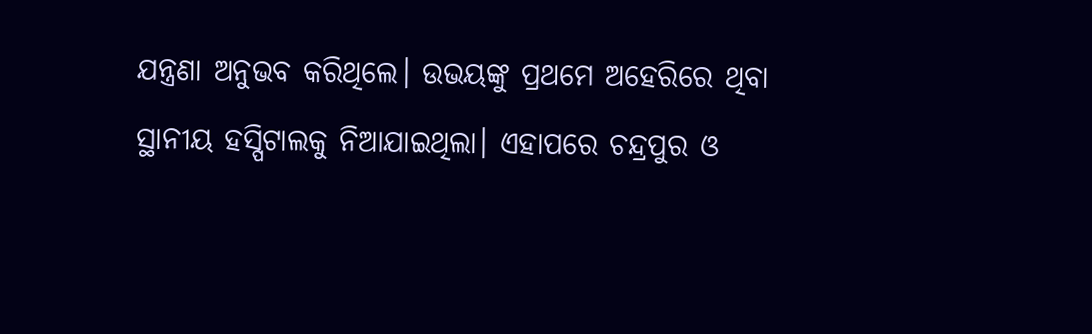ଯନ୍ତ୍ରଣା ଅନୁଭବ କରିଥିଲେ। ଉଭୟଙ୍କୁ ପ୍ରଥମେ ଅହେରିରେ ଥିବା ସ୍ଥାନୀୟ ହସ୍ପିଟାଲକୁ ନିଆଯାଇଥିଲା। ଏହାପରେ ଚନ୍ଦ୍ରପୁର ଓ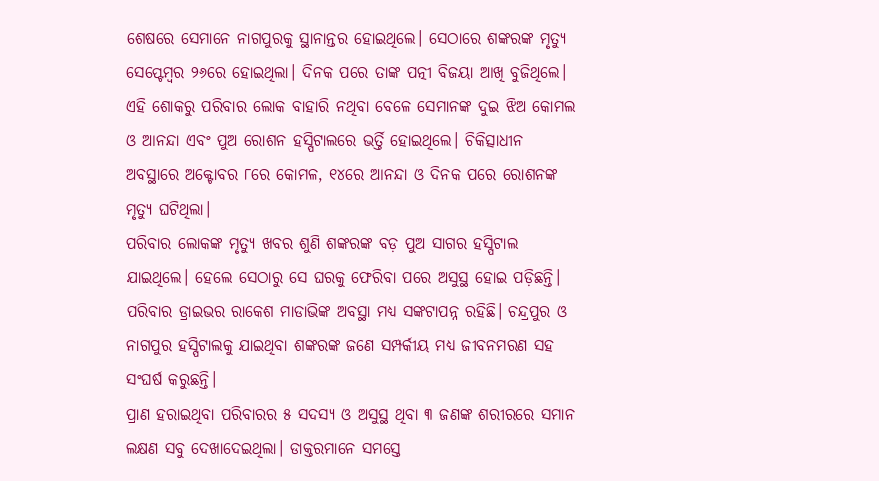ଶେଷରେ ସେମାନେ ନାଗପୁରକୁ ସ୍ଥାନାନ୍ତର ହୋଇଥିଲେ। ସେଠାରେ ଶଙ୍କରଙ୍କ ମୃତ୍ୟୁ ସେପ୍ଟେମ୍ବର ୨୬ରେ ହୋଇଥିଲା। ଦିନକ ପରେ ତାଙ୍କ ପତ୍ନୀ ବିଜୟା ଆଖି ବୁଜିଥିଲେ।
ଏହି ଶୋକରୁ ପରିବାର ଲୋକ ବାହାରି ନଥିବା ବେଳେ ସେମାନଙ୍କ ଦୁଇ ଝିଅ କୋମଲ ଓ ଆନନ୍ଦା ଏବଂ ପୁଅ ରୋଶନ ହସ୍ପିଟାଲରେ ଭର୍ତ୍ତି ହୋଇଥିଲେ। ଚିକିତ୍ସାଧୀନ ଅବସ୍ଥାରେ ଅକ୍ଟୋବର ୮ରେ କୋମଳ, ୧୪ରେ ଆନନ୍ଦା ଓ ଦିନକ ପରେ ରୋଶନଙ୍କ ମୃତ୍ୟୁ ଘଟିଥିଲା।
ପରିବାର ଲୋକଙ୍କ ମୃତ୍ୟୁ ଖବର ଶୁଣି ଶଙ୍କରଙ୍କ ବଡ଼ ପୁଅ ସାଗର ହସ୍ପିଟାଲ ଯାଇଥିଲେ। ହେଲେ ସେଠାରୁ ସେ ଘରକୁ ଫେରିବା ପରେ ଅସୁସ୍ଥ ହୋଇ ପଡ଼ିଛନ୍ତି। ପରିବାର ଡ୍ରାଇଭର ରାକେଶ ମାଡାଭିଙ୍କ ଅବସ୍ଥା ମଧ୍ୟ ସଙ୍କଟାପନ୍ନ ରହିଛି। ଚନ୍ଦ୍ରପୁର ଓ ନାଗପୁର ହସ୍ପିଟାଲକୁ ଯାଇଥିବା ଶଙ୍କରଙ୍କ ଜଣେ ସମ୍ପର୍କୀୟ ମଧ୍ୟ ଜୀବନମରଣ ସହ ସଂଘର୍ଷ କରୁଛନ୍ତି।
ପ୍ରାଣ ହରାଇଥିବା ପରିବାରର ୫ ସଦସ୍ୟ ଓ ଅସୁସ୍ଥ ଥିବା ୩ ଜଣଙ୍କ ଶରୀରରେ ସମାନ ଲକ୍ଷଣ ସବୁ ଦେଖାଦେଇଥିଲା। ଡାକ୍ତରମାନେ ସମସ୍ତେ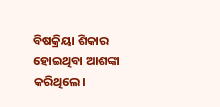ବିଷକ୍ରିୟା ଶିକାର ହୋଇଥିବା ଆଶଙ୍କା କରିଥିଲେ।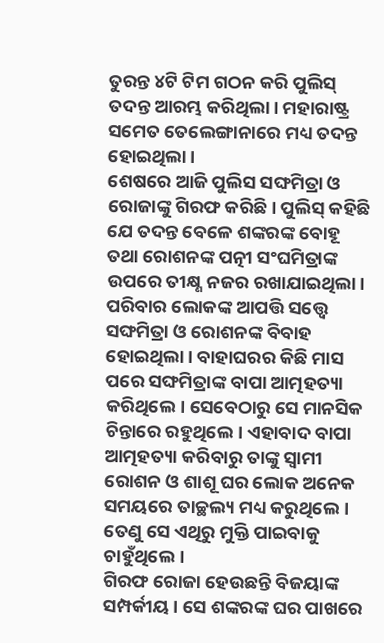ତୁରନ୍ତ ୪ଟି ଟିମ ଗଠନ କରି ପୁଲିସ୍ ତଦନ୍ତ ଆରମ୍ଭ କରିଥିଲା। ମହାରାଷ୍ଟ୍ର ସମେତ ତେଲେଙ୍ଗାନାରେ ମଧ୍ୟ ତଦନ୍ତ ହୋଇଥିଲା।
ଶେଷରେ ଆଜି ପୁଲିସ ସଙ୍ଘମିତ୍ରା ଓ ରୋଜାଙ୍କୁ ଗିରଫ କରିଛି। ପୁଲିସ୍ କହିଛି ଯେ ତଦନ୍ତ ବେଳେ ଶଙ୍କରଙ୍କ ବୋହୂ ତଥା ରୋଶନଙ୍କ ପତ୍ନୀ ସଂଘମିତ୍ରାଙ୍କ ଉପରେ ତୀକ୍ଷ୍ଣ ନଜର ରଖାଯାଇଥିଲା।
ପରିବାର ଲୋକଙ୍କ ଆପତ୍ତି ସତ୍ତ୍ୱେ ସଙ୍ଘମିତ୍ରା ଓ ରୋଶନଙ୍କ ବିବାହ ହୋଇଥିଲା। ବାହାଘରର କିଛି ମାସ ପରେ ସଙ୍ଘମିତ୍ରାଙ୍କ ବାପା ଆତ୍ମହତ୍ୟା କରିଥିଲେ। ସେବେଠାରୁ ସେ ମାନସିକ ଚିନ୍ତାରେ ରହୁଥିଲେ। ଏହାବାଦ ବାପା ଆତ୍ମହତ୍ୟା କରିବାରୁ ତାଙ୍କୁ ସ୍ୱାମୀ ରୋଶନ ଓ ଶାଶୂ ଘର ଲୋକ ଅନେକ ସମୟରେ ତାଚ୍ଛଲ୍ୟ ମଧ୍ୟ କରୁଥିଲେ। ତେଣୁ ସେ ଏଥିରୁ ମୁକ୍ତି ପାଇବାକୁ ଚାହୁଁଥିଲେ।
ଗିରଫ ରୋଜା ହେଉଛନ୍ତି ବିଜୟାଙ୍କ ସମ୍ପର୍କୀୟ। ସେ ଶଙ୍କରଙ୍କ ଘର ପାଖରେ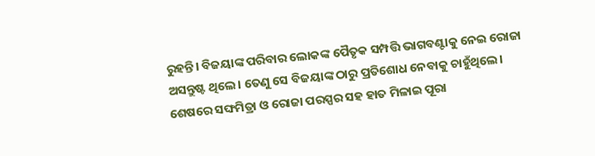ରୁହନ୍ତି। ବିଜୟାଙ୍କ ପରିବାର ଲୋକଙ୍କ ପୈତୃକ ସମ୍ପତ୍ତି ଭାଗବଣ୍ଟାକୁ ନେଇ ରୋଜା ଅସନ୍ତୁଷ୍ଟ ଥିଲେ। ତେଣୁ ସେ ବିଜୟାଙ୍କ ଠାରୁ ପ୍ରତିଶୋଧ ନେବାକୁ ଚାହୁଁଥିଲେ।
ଶେଷରେ ସଙ୍ଘମିତ୍ରା ଓ ରୋଜା ପରସ୍ପର ସହ ହାତ ମିଳାଇ ପୂରା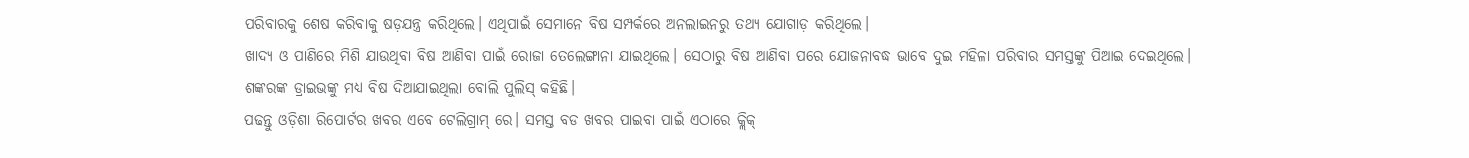ପରିବାରକୁ ଶେଷ କରିବାକୁ ଷଡ଼ଯନ୍ତ୍ର କରିଥିଲେ। ଏଥିପାଇଁ ସେମାନେ ବିଷ ସମ୍ପର୍କରେ ଅନଲାଇନରୁ ତଥ୍ୟ ଯୋଗାଡ଼ କରିଥିଲେ।
ଖାଦ୍ୟ ଓ ପାଣିରେ ମିଶି ଯାଉଥିବା ବିଷ ଆଣିବା ପାଇଁ ରୋଜା ତେଲେଙ୍ଗାନା ଯାଇଥିଲେ। ସେଠାରୁ ବିଷ ଆଣିବା ପରେ ଯୋଜନାବଦ୍ଧ ଭାବେ ଦୁଇ ମହିଳା ପରିବାର ସମସ୍ତଙ୍କୁ ପିଆଇ ଦେଇଥିଲେ। ଶଙ୍କରଙ୍କ ଡ୍ରାଇଭଙ୍କୁ ମଧ୍ୟ ବିଷ ଦିଆଯାଇଥିଲା ବୋଲି ପୁଲିସ୍ କହିଛି।
ପଢନ୍ତୁ ଓଡ଼ିଶା ରିପୋର୍ଟର ଖବର ଏବେ ଟେଲିଗ୍ରାମ୍ ରେ। ସମସ୍ତ ବଡ ଖବର ପାଇବା ପାଇଁ ଏଠାରେ କ୍ଲିକ୍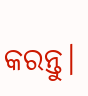କରନ୍ତୁ।